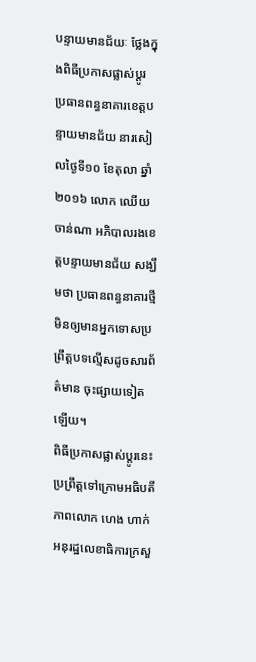បន្ទាយមានជ័យៈ ថ្លែងក្នុងពិធីប្រកាសផ្លាស់ប្ដូរ ប្រធានពន្ធនាគារខេត្តបន្ទាយមានជ័យ នារសៀលថ្ងៃទី១០ ខែតុលា ឆ្នាំ២០១៦ លោក ឈើយ ចាន់ណា អភិបាលរងខេត្តបន្ទាយមានជ័យ សង្ឃឹមថា ប្រធានពន្ធនាគារថ្មី មិនឲ្យមានអ្នកទោសប្រព្រឹត្តបទល្មើសដូចសារព័ត៌មាន ចុះផ្សាយទៀតឡើយ។
ពិធីប្រកាសផ្លាស់ប្តូរនេះ ប្រព្រឹត្តទៅក្រោមអធិបតីភាពលោក ហេង ហាក់ អនុរដ្ឋលេខាធិការក្រសួ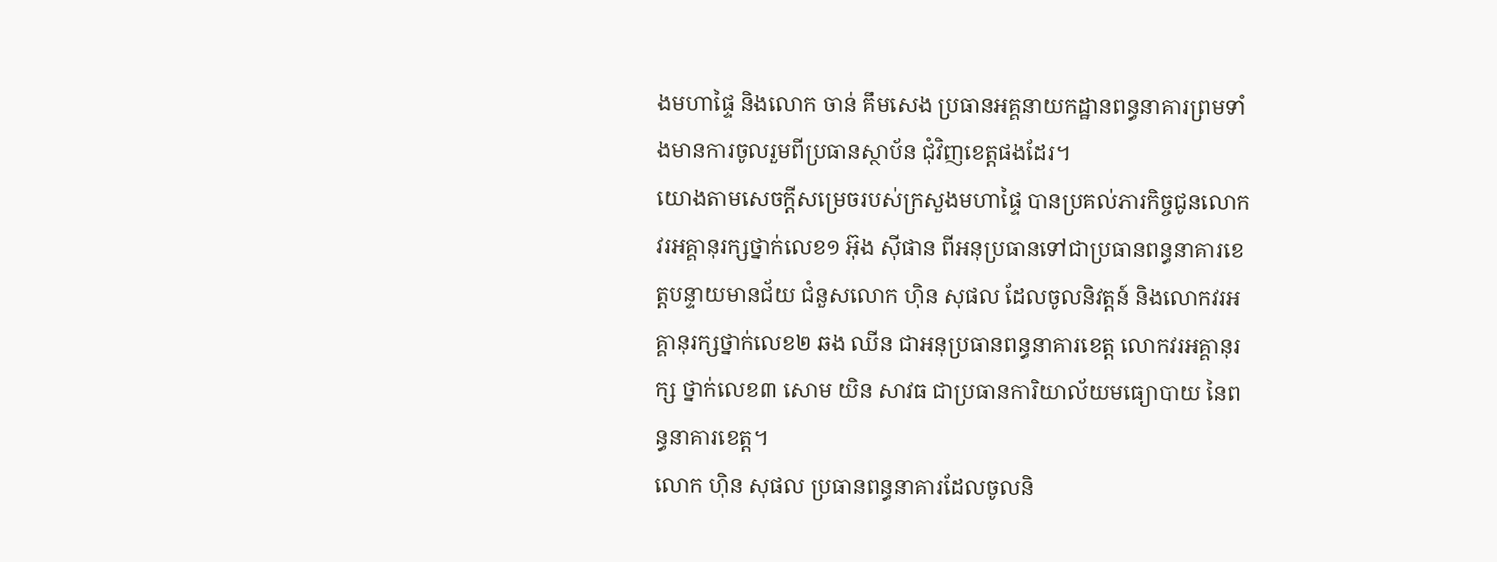ងមហាផ្ទៃ និងលោក ចាន់ គឹមសេង ប្រធានអគ្គនាយកដ្ឋានពន្ធនាគារព្រមទាំងមានការចូលរួមពីប្រធានស្ថាប័ន ជុំវិញខេត្តផងដែរ។
យោងតាមសេចក្តីសម្រេចរបស់ក្រសួងមហាផ្ទៃ បានប្រគល់ភារកិច្ចជូនលោកវរអគ្គានុរក្សថ្នាក់លេខ១ អ៊ុង ស៊ីផាន ពីអនុប្រធានទៅជាប្រធានពន្ធនាគារខេត្តបន្ទាយមានជ័យ ជំនួសលោក ហ៊ិន សុផល ដែលចូលនិវត្តន៍ និងលោកវរអគ្គានុរក្សថ្នាក់លេខ២ ឆង ឈីន ជាអនុប្រធានពន្ធនាគារខេត្ត លោកវរអគ្គានុរក្ស ថ្នាក់លេខ៣ សោម យិន សាវធ ជាប្រធានការិយាល័យមធ្យោបាយ នៃពន្ធនាគារខេត្ត។
លោក ហ៊ិន សុផល ប្រធានពន្ធនាគារដែលចូលនិ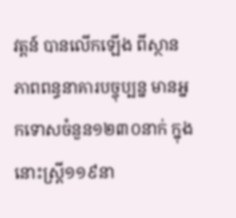វត្តន៍ បានលើកឡើង ពីស្ថានភាពពន្ធនាគារបច្ចុប្បន្ន មានអ្នកទោសចំនួន១២៣០នាក់ ក្នុងនោះស្ត្រី១១៩នា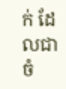ក់ ដែលជាចំ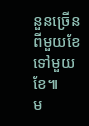នួនច្រើនពីមួយខែទៅមួយខែ៕
ម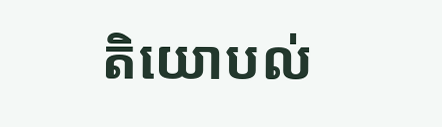តិយោបល់